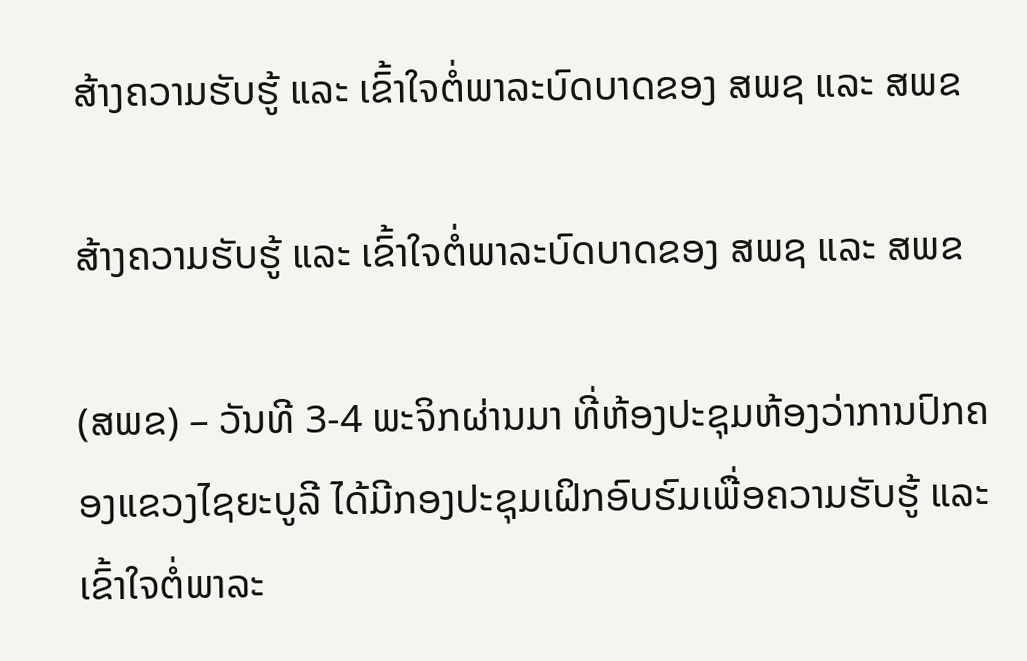ສ້າງຄວາມຮັບຮູ້ ແລະ ເຂົ້າໃຈຕໍ່ພາລະບົດບາດຂອງ ສພຊ ແລະ ສພຂ

ສ້າງຄວາມຮັບຮູ້ ແລະ ເຂົ້າໃຈຕໍ່ພາລະບົດບາດຂອງ ສພຊ ແລະ ສພຂ

(ສພຂ) – ວັນທີ 3-4 ພະຈິກຜ່ານມາ ທີ່ຫ້ອງປະຊຸມຫ້ອງວ່າການປົກຄອງແຂວງໄຊຍະບູລີ ໄດ້ມີກອງປະຊຸມເຝິກອົບຮົມເພື່ອຄວາມຮັບຮູ້ ແລະ ເຂົ້າໃຈຕໍ່ພາລະ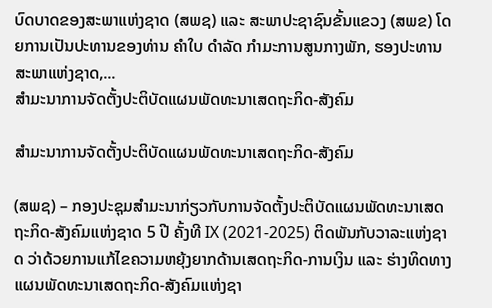ບົດບາດຂອງສະພາແຫ່ງຊາດ (ສພຊ) ແລະ ສະພາປະຊາຊົນຂັ້ນແຂວງ (ສພຂ) ໂດຍການເປັນປະທານຂອງທ່ານ ຄຳໃບ ດຳລັດ ກໍາມະການສູນກາງພັກ, ຮອງປະທານສະພາແຫ່ງຊາດ,...
ສຳມະນາການຈັດຕັ້ງປະຕິບັດແຜນພັດທະນາເສດຖະກິດ-ສັງຄົມ

ສຳມະນາການຈັດຕັ້ງປະຕິບັດແຜນພັດທະນາເສດຖະກິດ-ສັງຄົມ

(ສພຊ) – ກອງປະຊຸມສຳມະນາກ່ຽວກັບການຈັດຕັ້ງປະຕິບັດແຜນພັດທະນາເສດຖະກິດ-ສັງຄົມແຫ່ງຊາດ 5 ປີ ຄັ້ງທີ IX (2021-2025) ຕິດພັນກັບວາລະແຫ່ງຊາດ ວ່າດ້ວຍການແກ້ໄຂຄວາມຫຍຸ້ງຍາກດ້ານເສດຖະກິດ-ການເງິນ ແລະ ຮ່າງທິດທາງແຜນພັດທະນາເສດຖະກິດ-ສັງຄົມແຫ່ງຊາ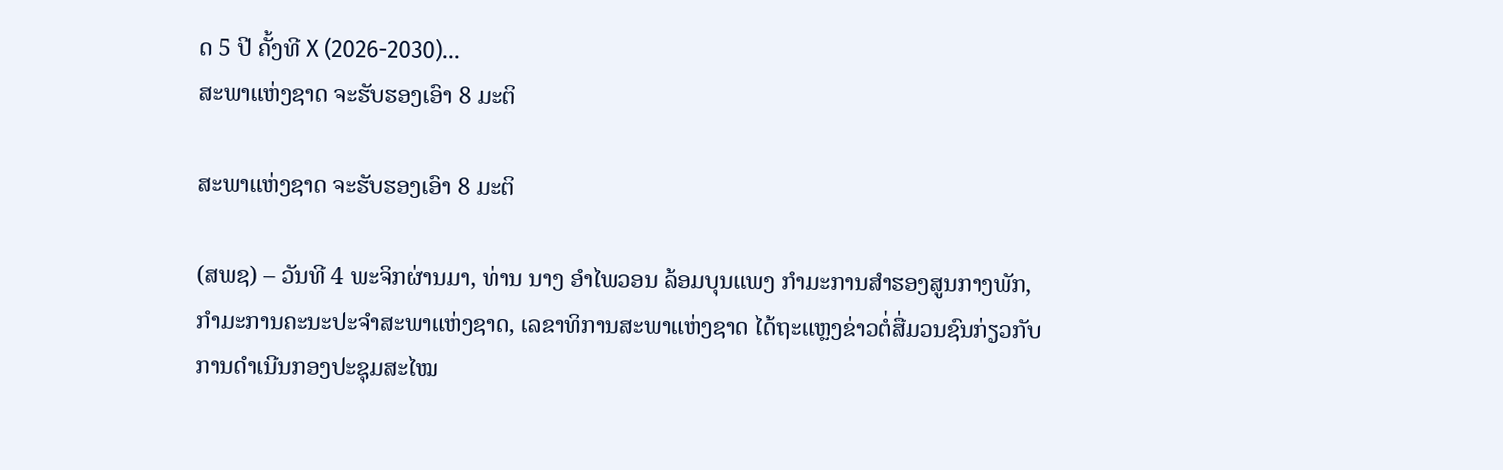ດ 5 ປີ ຄັ້ງທີ X (2026-2030)...
ສະພາແຫ່ງຊາດ ຈະຮັບຮອງເອົາ 8 ມະຕິ

ສະພາແຫ່ງຊາດ ຈະຮັບຮອງເອົາ 8 ມະຕິ

(ສພຊ) – ວັນທີ 4 ພະຈິກຜ່ານມາ, ທ່ານ ນາງ ອຳໄພວອນ ລ້ອມບຸນແພງ ກຳມະການສຳຮອງສູນກາງພັກ, ກໍາມະການຄະນະປະຈໍາສະພາແຫ່ງຊາດ, ເລຂາທິການສະພາແຫ່ງຊາດ ໄດ້ຖະແຫຼງຂ່າວຕໍ່ສື່ມວນຊົນກ່ຽວກັບການດໍາເນີນກອງປະຊຸມສະໄໝ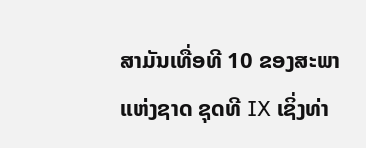ສາມັນເທື່ອທີ 10 ຂອງສະພາແຫ່ງຊາດ ຊຸດທີ IX ເຊິ່ງທ່າ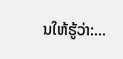ນໃຫ້ຮູ້ວ່າ:...